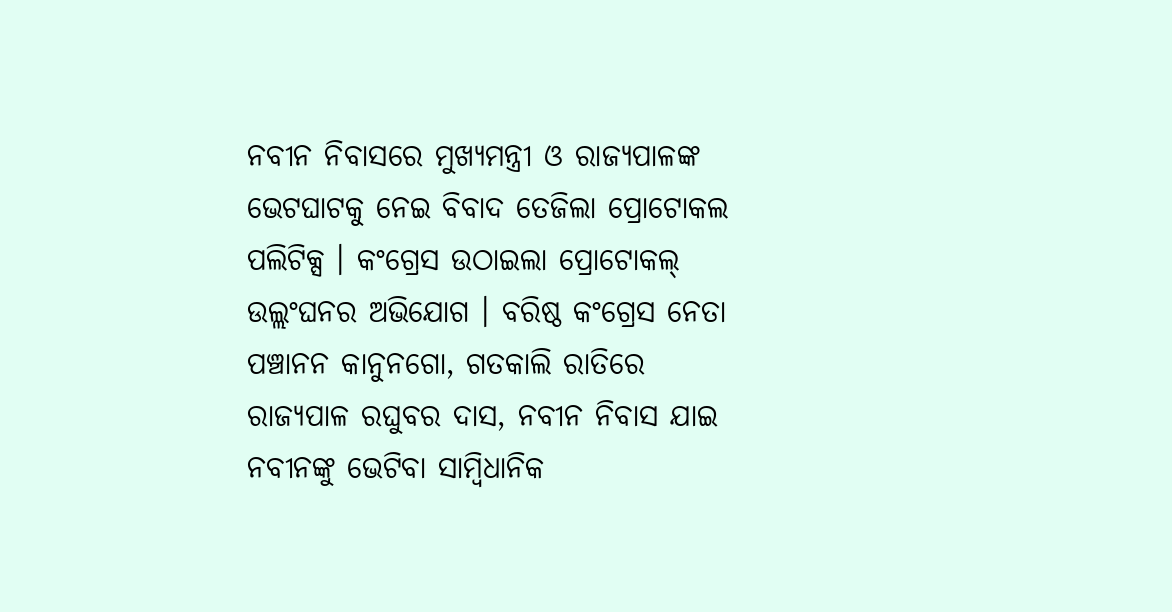ନବୀନ ନିବାସରେ ମୁଖ୍ୟମନ୍ତ୍ରୀ ଓ ରାଜ୍ୟପାଳଙ୍କ ଭେଟଘାଟକୁ ନେଇ ବିବାଦ ତେଜିଲା ପ୍ରୋଟୋକଲ ପଲିଟିକ୍ସ । କଂଗ୍ରେସ ଉଠାଇଲା ପ୍ରୋଟୋକଲ୍ ଉଲ୍ଲଂଘନର ଅଭିଯୋଗ । ବରିଷ୍ଠ କଂଗ୍ରେସ ନେତା ପଞ୍ଚାନନ କାନୁନଗୋ, ଗତକାଲି ରାତିରେ ରାଜ୍ୟପାଳ ରଘୁବର ଦାସ, ନବୀନ ନିବାସ ଯାଇ ନବୀନଙ୍କୁ ଭେଟିବା ସାମ୍ୱିଧାନିକ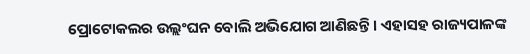ପ୍ରୋଟୋକଲର ଉଲ୍ଲଂଘନ ବୋଲି ଅଭିଯୋଗ ଆଣିଛନ୍ତି । ଏହାସହ ରାଜ୍ୟପାଳଙ୍କ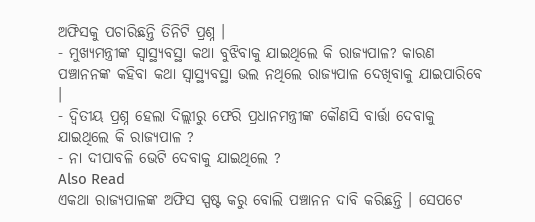ଅଫିସକୁ ପଚାରିଛନ୍ତି ତିନିଟି ପ୍ରଶ୍ନ ।
- ମୁଖ୍ୟମନ୍ତ୍ରୀଙ୍କ ସ୍ୱାସ୍ଥ୍ୟବସ୍ଥା କଥା ବୁଝିବାକୁ ଯାଇଥିଲେ କି ରାଜ୍ୟପାଳ? କାରଣ ପଞ୍ଚାନନଙ୍କ କହିବା କଥା ସ୍ୱାସ୍ଥ୍ୟବସ୍ଥା ଭଲ ନଥିଲେ ରାଜ୍ୟପାଳ ଦେଖିବାକୁ ଯାଇପାରିବେ ।
- ଦ୍ୱିତୀୟ ପ୍ରଶ୍ନ ହେଲା ଦିଲ୍ଲୀରୁ ଫେରି ପ୍ରଧାନମନ୍ତ୍ରୀଙ୍କ କୌଣସି ବାର୍ତ୍ତା ଦେବାକୁ ଯାଇଥିଲେ କି ରାଜ୍ୟପାଳ ?
- ନା ଦୀପାବଳି ଭେଟି ଦେବାକୁ ଯାଇଥିଲେ ?
Also Read
ଏକଥା ରାଜ୍ୟପାଳଙ୍କ ଅଫିସ ସ୍ପଷ୍ଟ କରୁ ବୋଲି ପଞ୍ଚାନନ ଦାବି କରିଛନ୍ତି । ସେପଟେ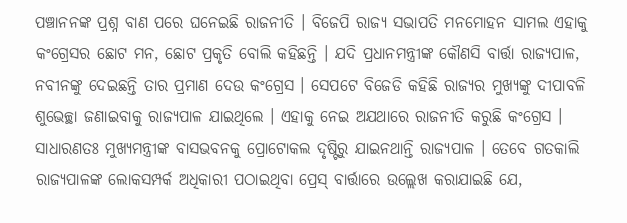ପଞ୍ଚାନନଙ୍କ ପ୍ରଶ୍ନ ବାଣ ପରେ ଘନେଇଛି ରାଜନୀତି । ବିଜେପି ରାଜ୍ୟ ସଭାପତି ମନମୋହନ ସାମଲ ଏହାକୁ କଂଗ୍ରେସର ଛୋଟ ମନ, ଛୋଟ ପ୍ରକୃତି ବୋଲି କହିଛନ୍ତି । ଯଦି ପ୍ରଧାନମନ୍ତ୍ରୀଙ୍କ କୌଣସି ବାର୍ତ୍ତା ରାଜ୍ୟପାଳ, ନବୀନଙ୍କୁ ଦେଇଛନ୍ତି ତାର ପ୍ରମାଣ ଦେଉ କଂଗ୍ରେସ । ସେପଟେ ବିଜେଡି କହିଛି ରାଜ୍ୟର ମୁଖ୍ୟଙ୍କୁ ଦୀପାବଳି ଶୁଭେଚ୍ଛା ଜଣାଇବାକୁ ରାଜ୍ୟପାଳ ଯାଇଥିଲେ । ଏହାକୁ ନେଇ ଅଯଥାରେ ରାଜନୀତି କରୁଛି କଂଗ୍ରେସ ।
ସାଧାରଣତଃ ମୁଖ୍ୟମନ୍ତ୍ରୀଙ୍କ ବାସଭବନକୁ ପ୍ରୋଟୋକଲ ଦୃଷ୍ଟିରୁ ଯାଇନଥାନ୍ତି ରାଜ୍ୟପାଳ । ତେବେ ଗତକାଲି ରାଜ୍ୟପାଳଙ୍କ ଲୋକସମ୍ପର୍କ ଅଧିକାରୀ ପଠାଇଥିବା ପ୍ରେସ୍ ବାର୍ତ୍ତାରେ ଉଲ୍ଲେଖ କରାଯାଇଛି ଯେ,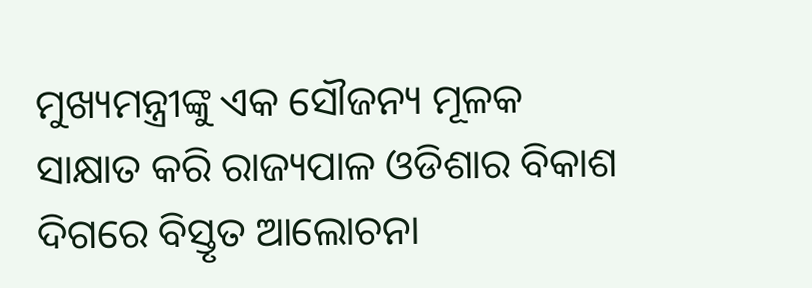ମୁଖ୍ୟମନ୍ତ୍ରୀଙ୍କୁ ଏକ ସୌଜନ୍ୟ ମୂଳକ ସାକ୍ଷାତ କରି ରାଜ୍ୟପାଳ ଓଡିଶାର ବିକାଶ ଦିଗରେ ବିସ୍ତୃତ ଆଲୋଚନା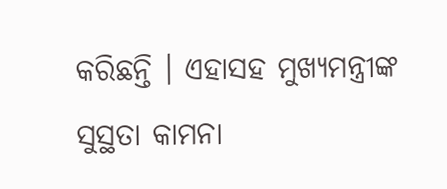କରିଛନ୍ତି । ଏହାସହ ମୁଖ୍ୟମନ୍ତ୍ରୀଙ୍କ ସୁସ୍ଥତା କାମନା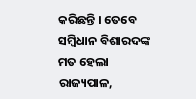କରିଛନ୍ତି । ତେବେ ସମ୍ୱିଧାନ ବିଶାରଦଙ୍କ ମତ ହେଲା ରାଜ୍ୟପାଳ,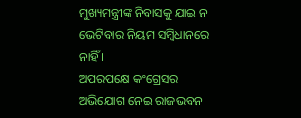ମୁଖ୍ୟମନ୍ତ୍ରୀଙ୍କ ନିବାସକୁ ଯାଇ ନ ଭେଟିବାର ନିୟମ ସମ୍ୱିଧାନରେ ନାହିଁ ।
ଅପରପକ୍ଷେ କଂଗ୍ରେସର ଅଭିଯୋଗ ନେଇ ରାଜଭବନ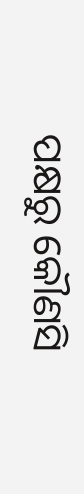ପକ୍ଷରୁ କୌଣସି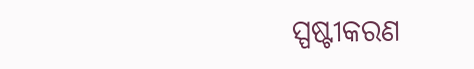ସ୍ପଷ୍ଟୀକରଣ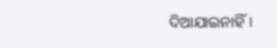ଦିଆଯାଇନାହିଁ ।